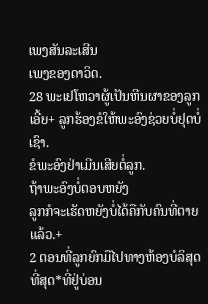ເພງສັນລະເສີນ
ເພງຂອງດາວິດ.
28 ພະເຢໂຫວາຜູ້ເປັນຫີນຜາຂອງລູກເອີ້ຍ+ ລູກຮ້ອງຂໍໃຫ້ພະອົງຊ່ວຍບໍ່ຢຸດບໍ່ເຊົາ.
ຂໍພະອົງຢ່າເມີນເສີຍຕໍ່ລູກ.
ຖ້າພະອົງບໍ່ຕອບຫຍັງ
ລູກກໍຈະເຮັດຫຍັງບໍ່ໄດ້ຄືກັບຄົນທີ່ຕາຍແລ້ວ.+
2 ຕອນທີ່ລູກຍົກມືໄປທາງຫ້ອງບໍລິສຸດທີ່ສຸດ*ທີ່ຢູ່ບ່ອນ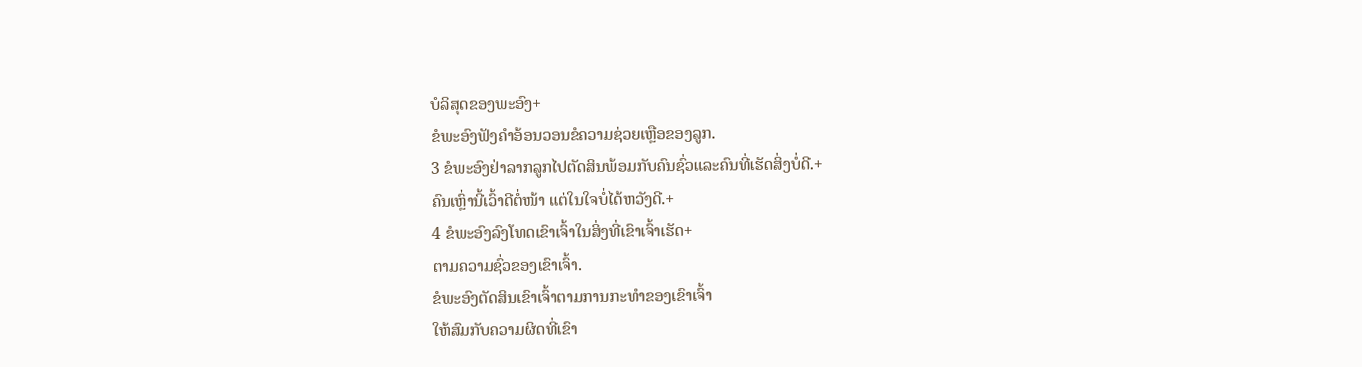ບໍລິສຸດຂອງພະອົງ+
ຂໍພະອົງຟັງຄຳອ້ອນວອນຂໍຄວາມຊ່ວຍເຫຼືອຂອງລູກ.
3 ຂໍພະອົງຢ່າລາກລູກໄປຕັດສິນພ້ອມກັບຄົນຊົ່ວແລະຄົນທີ່ເຮັດສິ່ງບໍ່ດີ.+
ຄົນເຫຼົ່ານີ້ເວົ້າດີຕໍ່ໜ້າ ແຕ່ໃນໃຈບໍ່ໄດ້ຫວັງດີ.+
4 ຂໍພະອົງລົງໂທດເຂົາເຈົ້າໃນສິ່ງທີ່ເຂົາເຈົ້າເຮັດ+
ຕາມຄວາມຊົ່ວຂອງເຂົາເຈົ້າ.
ຂໍພະອົງຕັດສິນເຂົາເຈົ້າຕາມການກະທຳຂອງເຂົາເຈົ້າ
ໃຫ້ສົມກັບຄວາມຜິດທີ່ເຂົາ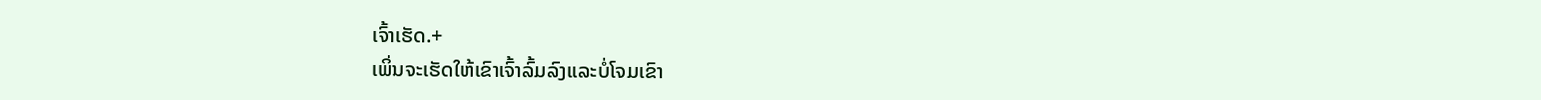ເຈົ້າເຮັດ.+
ເພິ່ນຈະເຮັດໃຫ້ເຂົາເຈົ້າລົ້ມລົງແລະບໍ່ໂຈມເຂົາ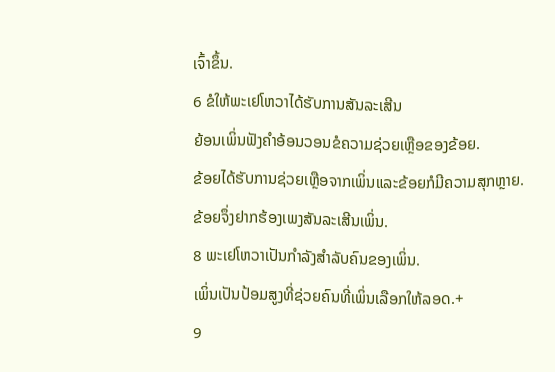ເຈົ້າຂຶ້ນ.
6 ຂໍໃຫ້ພະເຢໂຫວາໄດ້ຮັບການສັນລະເສີນ
ຍ້ອນເພິ່ນຟັງຄຳອ້ອນວອນຂໍຄວາມຊ່ວຍເຫຼືອຂອງຂ້ອຍ.
ຂ້ອຍໄດ້ຮັບການຊ່ວຍເຫຼືອຈາກເພິ່ນແລະຂ້ອຍກໍມີຄວາມສຸກຫຼາຍ.
ຂ້ອຍຈຶ່ງຢາກຮ້ອງເພງສັນລະເສີນເພິ່ນ.
8 ພະເຢໂຫວາເປັນກຳລັງສຳລັບຄົນຂອງເພິ່ນ.
ເພິ່ນເປັນປ້ອມສູງທີ່ຊ່ວຍຄົນທີ່ເພິ່ນເລືອກໃຫ້ລອດ.+
9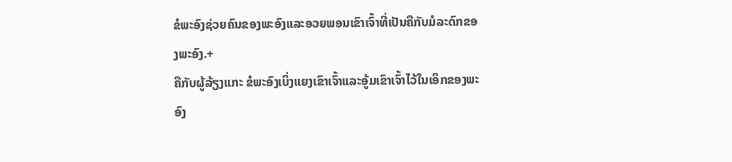ຂໍພະອົງຊ່ວຍຄົນຂອງພະອົງແລະອວຍພອນເຂົາເຈົ້າທີ່ເປັນຄືກັບມໍລະດົກຂອງພະອົງ.+
ຄືກັບຜູ້ລ້ຽງແກະ ຂໍພະອົງເບິ່ງແຍງເຂົາເຈົ້າແລະອູ້ມເຂົາເຈົ້າໄວ້ໃນເອິກຂອງພະອົງ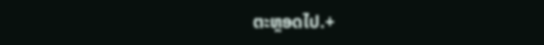ຕະຫຼອດໄປ.+